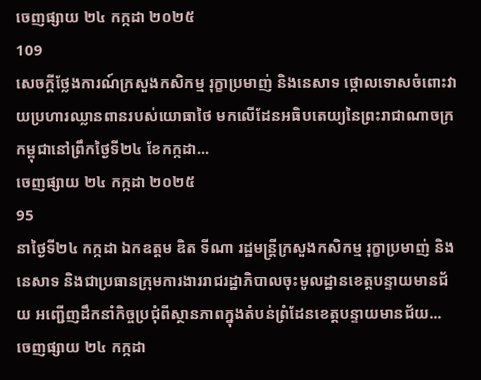ចេញផ្សាយ ២៤ កក្កដា ២០២៥
109
សេចក្ដីថ្លែងការណ៍ក្រសួងកសិកម្ម រុក្ខាប្រមាញ់ និងនេសាទ ថ្កោលទោសចំពោះវាយប្រហារឈ្លានពានរបស់យោធាថៃ មកលើដែនអធិបតេយ្យនៃព្រះរាជាណាចក្រកម្ពុជានៅព្រឹកថ្ងៃទី២៤ ខែកក្កដា...
ចេញផ្សាយ ២៤ កក្កដា ២០២៥
95
នាថ្ងៃទី២៤ កក្កដា ឯកឧត្តម ឌិត ទីណា រដ្ឋមន្ត្រីក្រសួងកសិកម្ម រុក្ខាប្រមាញ់ និងនេសាទ និងជាប្រធានក្រុមការងាររាជរដ្ឋាភិបាលចុះមូលដ្ឋានខេត្តបន្ទាយមានជ័យ អញ្ជើញដឹកនាំកិច្ចប្រជុំពីស្ថានភាពក្នុងតំបន់ព្រំដែនខេត្តបន្ទាយមានជ័យ...
ចេញផ្សាយ ២៤ កក្កដា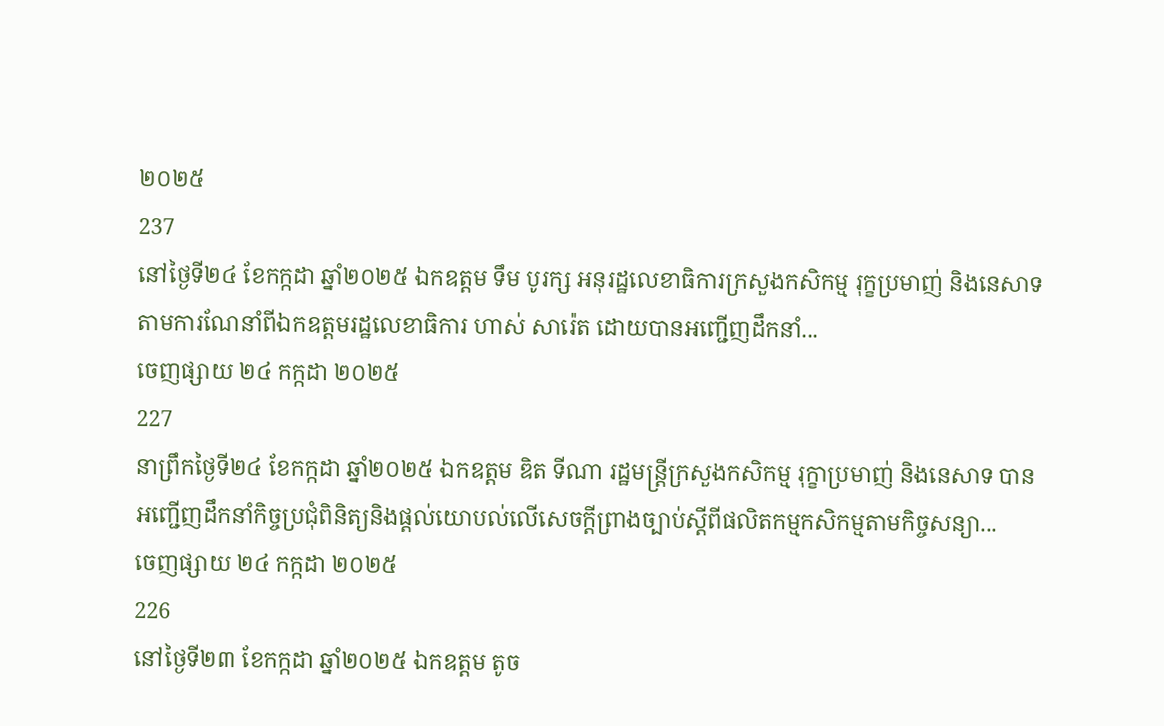២០២៥
237
នៅថ្ងៃទី២៤ ខែកក្កដា ឆ្នាំ២០២៥ ឯកឧត្តម ទឹម បូរក្ស អនុរដ្ឋលេខាធិការក្រសួងកសិកម្ម រុក្ខប្រមាញ់ និងនេសាទ តាមការណែនាំពីឯកឧត្តមរដ្ឋលេខាធិការ ហាស់ សារ៉េត ដោយបានអញ្ជើញដឹកនាំ...
ចេញផ្សាយ ២៤ កក្កដា ២០២៥
227
នាព្រឹកថ្ងៃទី២៤ ខែកក្កដា ឆ្នាំ២០២៥ ឯកឧត្តម ឌិត ទីណា រដ្ឋមន្រ្តីក្រសួងកសិកម្ម រុក្ខាប្រមាញ់ និងនេសាទ បានអញ្ជេីញដឹកនាំកិច្ចប្រជុំពិនិត្យនិងផ្តល់យោបល់លេីសេចក្តីព្រាងច្បាប់ស្តីពីផលិតកម្មកសិកម្មតាមកិច្ចសន្យា...
ចេញផ្សាយ ២៤ កក្កដា ២០២៥
226
នៅថ្ងៃទី២៣ ខែកក្កដា ឆ្នាំ២០២៥ ឯកឧត្តម តូច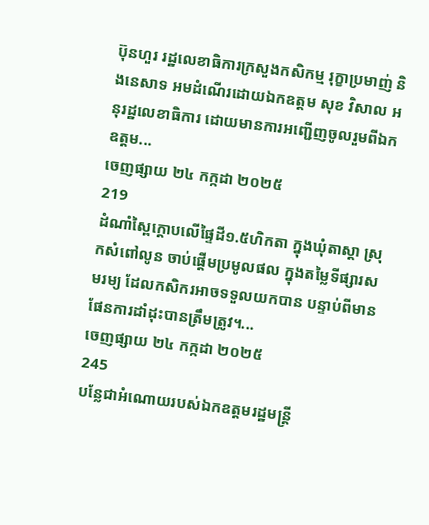ប៊ុនហួរ រដ្ឋលេខាធិការក្រសួងកសិកម្ម រុក្ខាប្រមាញ់ និងនេសាទ អមដំណើរដោយឯកឧត្តម សុខ វិសាល អនុរដ្ឋលេខាធិការ ដោយមានការអញ្ជើញចូលរួមពីឯកឧត្ដម...
ចេញផ្សាយ ២៤ កក្កដា ២០២៥
219
ដំណាំស្ពៃក្តោបលើផ្ទៃដី១.៥ហិកតា ក្នុងឃុំតាស្តា ស្រុកសំពៅលូន ចាប់ផ្តើមប្រមូលផល ក្នុងតម្លៃទីផ្សារសមរម្យ ដែលកសិករអាចទទួលយកបាន បន្ទាប់ពីមានផែនការដាំដុះបានត្រឹមត្រូវ។...
ចេញផ្សាយ ២៤ កក្កដា ២០២៥
245
បន្លែជាអំណោយរបស់ឯកឧត្តមរដ្ឋមន្ដ្រី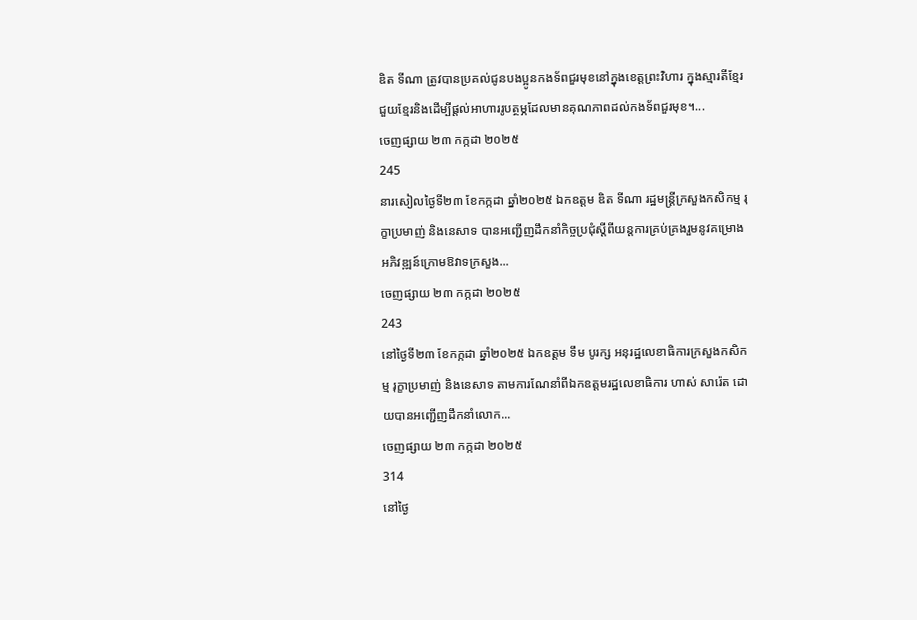ឌិត ទីណា ត្រូវបានប្រគល់ជូនបងប្អូនកងទ័ពជួរមុខនៅក្នុងខេត្តព្រះវិហារ ក្នុងស្មារតីខ្មែរជួយខ្មែរនិងដើម្បីផ្តល់អាហាររូបត្ថម្ភដែលមានគុណភាពដល់កងទ័ពជួរមុខ។...
ចេញផ្សាយ ២៣ កក្កដា ២០២៥
245
នារសៀលថ្ងៃទី២៣ ខែកក្កដា ឆ្នាំ២០២៥ ឯកឧត្តម ឌិត ទីណា រដ្ឋមន្ត្រីក្រសួងកសិកម្ម រុក្ខាប្រមាញ់ និងនេសាទ បានអញ្ជេីញដឹកនាំកិច្ចប្រជុំស្តីពីយន្តការគ្រប់គ្រងរួមនូវគម្រោងអភិវឌ្ឍន៍ក្រោមឱវាទក្រសួង...
ចេញផ្សាយ ២៣ កក្កដា ២០២៥
243
នៅថ្ងៃទី២៣ ខែកក្កដា ឆ្នាំ២០២៥ ឯកឧត្តម ទឹម បូរក្ស អនុរដ្ឋលេខាធិការក្រសួងកសិកម្ម រុក្ខាប្រមាញ់ និងនេសាទ តាមការណែនាំពីឯកឧត្តមរដ្ឋលេខាធិការ ហាស់ សារ៉េត ដោយបានអញ្ជើញដឹកនាំលោក...
ចេញផ្សាយ ២៣ កក្កដា ២០២៥
314
នៅថ្ងៃ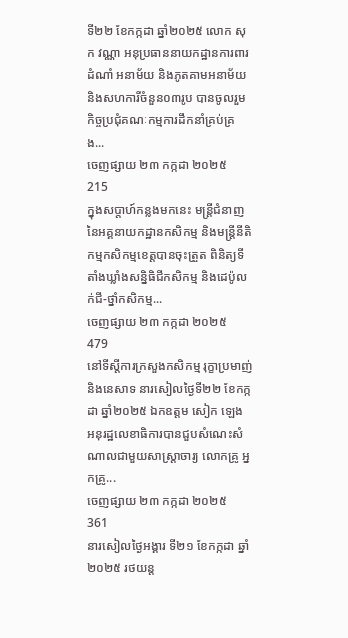ទី២២ ខែកក្កដា ឆ្នាំ២០២៥ លោក សុក វណ្ណា អនុប្រធាននាយកដ្ឋានការពារដំណាំ អនាម័យ និងភូតគាមអនាម័យ និងសហការីចំនួន០៣រូប បានចូលរួមកិច្ចប្រជុំគណៈកម្មការដឹកនាំគ្រប់គ្រង...
ចេញផ្សាយ ២៣ កក្កដា ២០២៥
215
ក្នុងសប្តាហ៍កន្លងមកនេះ មន្ត្រីជំនាញនៃអគ្គនាយកដ្ឋានកសិកម្ម និងមន្រ្តីនីតិកម្មកសិកម្មខេត្តបានចុះត្រួត ពិនិត្យទីតាំងឃ្លាំងសន្និធិជីកសិកម្ម និងដេប៉ូលក់ជី-ថ្នាំកសិកម្ម...
ចេញផ្សាយ ២៣ កក្កដា ២០២៥
479
នៅទីស្តីការក្រសួងកសិកម្ម រុក្ខាប្រមាញ់ និងនេសាទ នារសៀលថ្ងៃទី២២ ខែកក្កដា ឆ្នាំ២០២៥ ឯកឧត្តម សៀក ឡេង អនុរដ្ឋលេខាធិការបានជួបសំណេះសំណាលជាមួយសាស្ត្រាចារ្យ លោកគ្រូ អ្នកគ្រូ...
ចេញផ្សាយ ២៣ កក្កដា ២០២៥
361
នារសៀលថ្ងៃអង្គារ ទី២១ ខែកក្កដា ឆ្នាំ២០២៥ រថយន្ត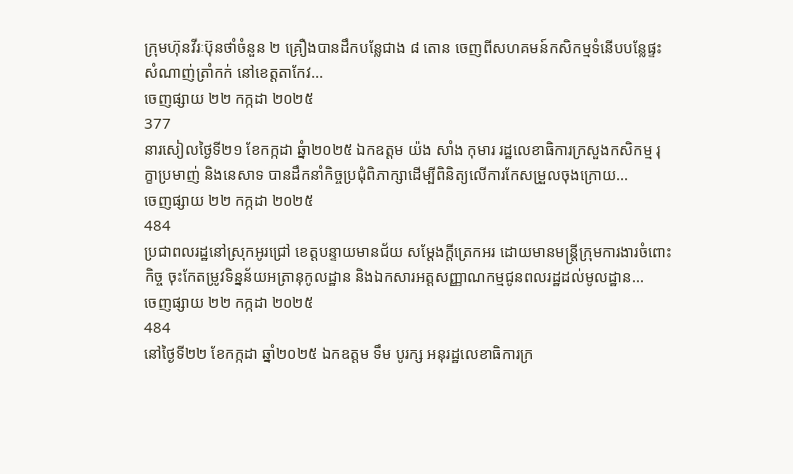ក្រុមហ៊ុនវីរៈប៊ុនថាំចំនួន ២ គ្រឿងបានដឹកបន្លែជាង ៨ តោន ចេញពីសហគមន៍កសិកម្មទំនើបបន្លែផ្ទះសំណាញ់ត្រាំកក់ នៅខេត្តតាកែវ...
ចេញផ្សាយ ២២ កក្កដា ២០២៥
377
នារសៀលថ្ងៃទី២១ ខែកក្កដា ឆ្នំា២០២៥ ឯកឧត្តម យ៉ង សាំង កុមារ រដ្ឋលេខាធិការក្រសួងកសិកម្ម រុក្ខាប្រមាញ់ និងនេសាទ បានដឹកនាំកិច្ចប្រជុំពិភាក្សាដើម្បីពិនិត្យលើការកែសម្រួលចុងក្រោយ...
ចេញផ្សាយ ២២ កក្កដា ២០២៥
484
ប្រជាពលរដ្ឋនៅស្រុកអូរជ្រៅ ខេត្តបន្ទាយមានជ័យ សម្ដែងក្តីត្រេកអរ ដោយមានមន្ត្រីក្រុមការងារចំពោះកិច្ច ចុះកែតម្រូវទិន្នន័យអត្រានុកូលដ្ឋាន និងឯកសារអត្តសញ្ញាណកម្មជូនពលរដ្ឋដល់មូលដ្ឋាន...
ចេញផ្សាយ ២២ កក្កដា ២០២៥
484
នៅថ្ងៃទី២២ ខែកក្កដា ឆ្នាំ២០២៥ ឯកឧត្តម ទឹម បូរក្ស អនុរដ្ឋលេខាធិការក្រ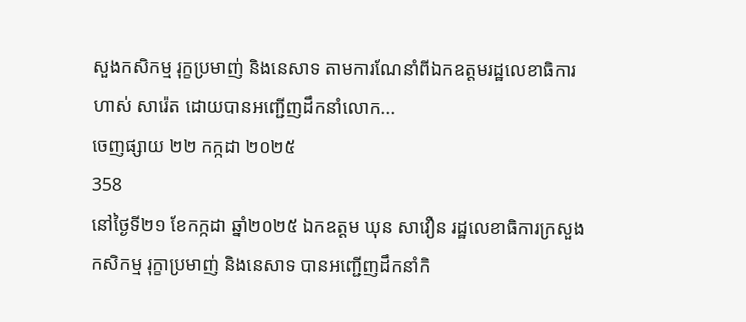សួងកសិកម្ម រុក្ខប្រមាញ់ និងនេសាទ តាមការណែនាំពីឯកឧត្តមរដ្ឋលេខាធិការ ហាស់ សារ៉េត ដោយបានអញ្ជើញដឹកនាំលោក...
ចេញផ្សាយ ២២ កក្កដា ២០២៥
358
នៅថ្ងៃទី២១ ខែកក្កដា ឆ្នាំ២០២៥ ឯកឧត្ដម ឃុន សាវឿន រដ្ឋលេខាធិការក្រសួងកសិកម្ម រុក្ខាប្រមាញ់ និងនេសាទ បានអញ្ជើញដឹកនាំកិ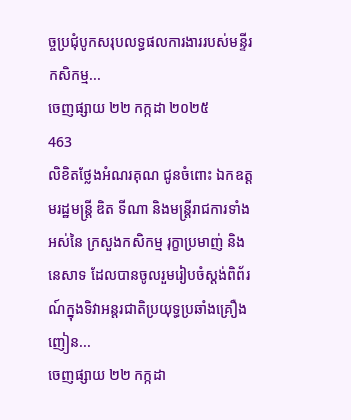ច្ចប្រជុំបូកសរុបលទ្ធផលការងាររបស់មន្ទីរកសិកម្ម...
ចេញផ្សាយ ២២ កក្កដា ២០២៥
463
លិខិតថ្លែងអំណរគុណ ជូនចំពោះ ឯកឧត្តមរដ្ឋមន្ត្រី ឌិត ទីណា និងមន្ត្រីរាជការទាំងអស់នៃ ក្រសួងកសិកម្ម រុក្ខាប្រមាញ់ និងនេសាទ ដែលបានចូលរួមរៀបចំស្តង់ពិព័រណ៍ក្នុងទិវាអន្តរជាតិប្រយុទ្ធប្រឆាំងគ្រឿងញៀន...
ចេញផ្សាយ ២២ កក្កដា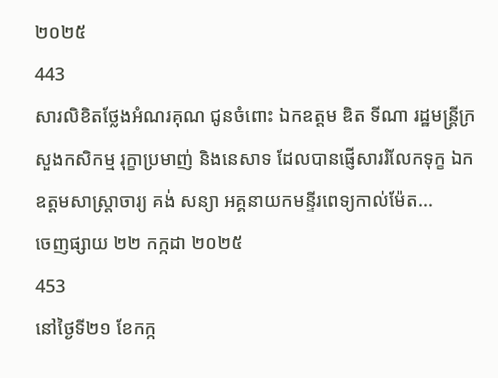២០២៥
443
សារលិខិតថ្លែងអំណរគុណ ជូនចំពោះ ឯកឧត្តម ឌិត ទីណា រដ្ឋមន្ត្រីក្រសួងកសិកម្ម រុក្ខាប្រមាញ់ និងនេសាទ ដែលបានផ្ញើសាររំលែកទុក្ខ ឯកឧត្តមសាស្ត្រាចារ្យ គង់ សន្យា អគ្គនាយកមន្ទីរពេទ្យកាល់ម៉ែត...
ចេញផ្សាយ ២២ កក្កដា ២០២៥
453
នៅថ្ងៃទី២១ ខែកក្ក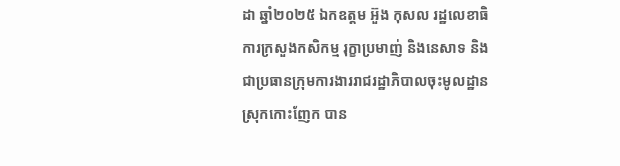ដា ឆ្នាំ២០២៥ ឯកឧត្តម អ៊ួង កុសល រដ្ឋលេខាធិការក្រសួងកសិកម្ម រុក្ខាប្រមាញ់ និងនេសាទ និងជាប្រធានក្រុមការងាររាជរដ្ឋាភិបាលចុះមូលដ្ឋានស្រុកកោះញែក បាន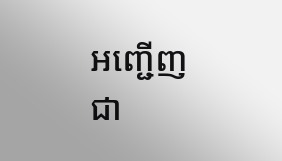អញ្ជើញជា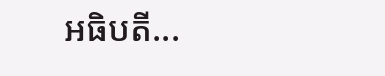អធិបតី...